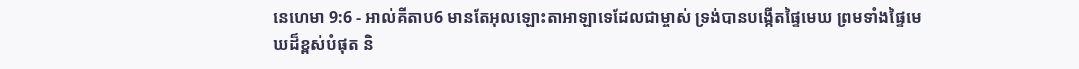នេហេមា 9:6 - អាល់គីតាប6 មានតែអុលឡោះតាអាឡាទេដែលជាម្ចាស់ ទ្រង់បានបង្កើតផ្ទៃមេឃ ព្រមទាំងផ្ទៃមេឃដ៏ខ្ពស់បំផុត និ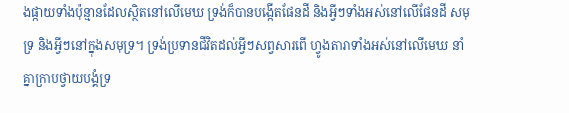ងផ្កាយទាំងប៉ុន្មានដែលស្ថិតនៅលើមេឃ ទ្រង់ក៏បានបង្កើតផែនដី និងអ្វីៗទាំងអស់នៅលើផែនដី សមុទ្រ និងអ្វីៗនៅក្នុងសមុទ្រ។ ទ្រង់ប្រទានជីវិតដល់អ្វីៗសព្វសារពើ ហ្វូងតារាទាំងអស់នៅលើមេឃ នាំគ្នាក្រាបថ្វាយបង្គំទ្រ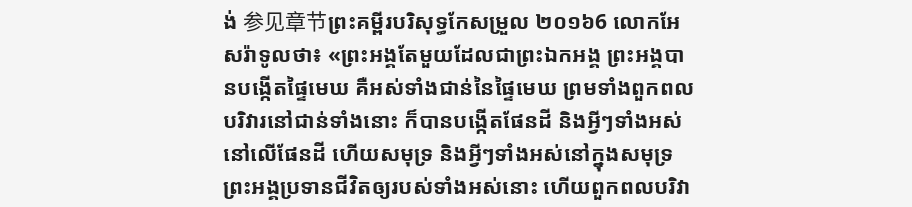ង់ 参见章节ព្រះគម្ពីរបរិសុទ្ធកែសម្រួល ២០១៦6 លោកអែសរ៉ាទូលថា៖ «ព្រះអង្គតែមួយដែលជាព្រះឯកអង្គ ព្រះអង្គបានបង្កើតផ្ទៃមេឃ គឺអស់ទាំងជាន់នៃផ្ទៃមេឃ ព្រមទាំងពួកពលបរិវារនៅជាន់ទាំងនោះ ក៏បានបង្កើតផែនដី និងអ្វីៗទាំងអស់នៅលើផែនដី ហើយសមុទ្រ និងអ្វីៗទាំងអស់នៅក្នុងសមុទ្រ ព្រះអង្គប្រទានជីវិតឲ្យរបស់ទាំងអស់នោះ ហើយពួកពលបរិវា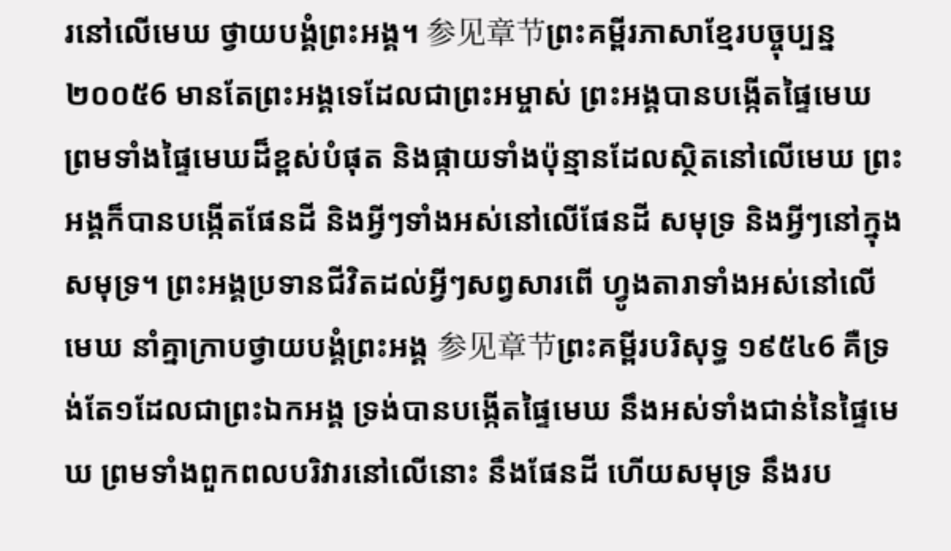រនៅលើមេឃ ថ្វាយបង្គំព្រះអង្គ។ 参见章节ព្រះគម្ពីរភាសាខ្មែរបច្ចុប្បន្ន ២០០៥6 មានតែព្រះអង្គទេដែលជាព្រះអម្ចាស់ ព្រះអង្គបានបង្កើតផ្ទៃមេឃ ព្រមទាំងផ្ទៃមេឃដ៏ខ្ពស់បំផុត និងផ្កាយទាំងប៉ុន្មានដែលស្ថិតនៅលើមេឃ ព្រះអង្គក៏បានបង្កើតផែនដី និងអ្វីៗទាំងអស់នៅលើផែនដី សមុទ្រ និងអ្វីៗនៅក្នុងសមុទ្រ។ ព្រះអង្គប្រទានជីវិតដល់អ្វីៗសព្វសារពើ ហ្វូងតារាទាំងអស់នៅលើមេឃ នាំគ្នាក្រាបថ្វាយបង្គំព្រះអង្គ 参见章节ព្រះគម្ពីរបរិសុទ្ធ ១៩៥៤6 គឺទ្រង់តែ១ដែលជាព្រះឯកអង្គ ទ្រង់បានបង្កើតផ្ទៃមេឃ នឹងអស់ទាំងជាន់នៃផ្ទៃមេឃ ព្រមទាំងពួកពលបរិវារនៅលើនោះ នឹងផែនដី ហើយសមុទ្រ នឹងរប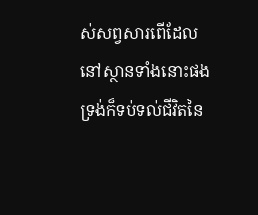ស់សព្វសារពើដែលនៅស្ថានទាំងនោះផង ទ្រង់ក៏ទប់ទល់ជីវិតនៃ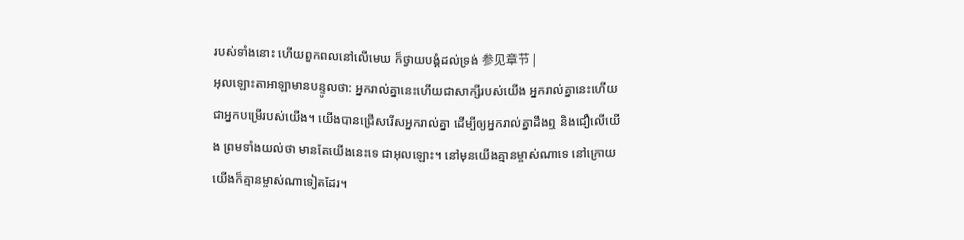របស់ទាំងនោះ ហើយពួកពលនៅលើមេឃ ក៏ថ្វាយបង្គំដល់ទ្រង់ 参见章节 |
អុលឡោះតាអាឡាមានបន្ទូលថា: អ្នករាល់គ្នានេះហើយជាសាក្សីរបស់យើង អ្នករាល់គ្នានេះហើយជាអ្នកបម្រើរបស់យើង។ យើងបានជ្រើសរើសអ្នករាល់គ្នា ដើម្បីឲ្យអ្នករាល់គ្នាដឹងឮ និងជឿលើយើង ព្រមទាំងយល់ថា មានតែយើងនេះទេ ជាអុលឡោះ។ នៅមុនយើងគ្មានម្ចាស់ណាទេ នៅក្រោយយើងក៏គ្មានម្ចាស់ណាទៀតដែរ។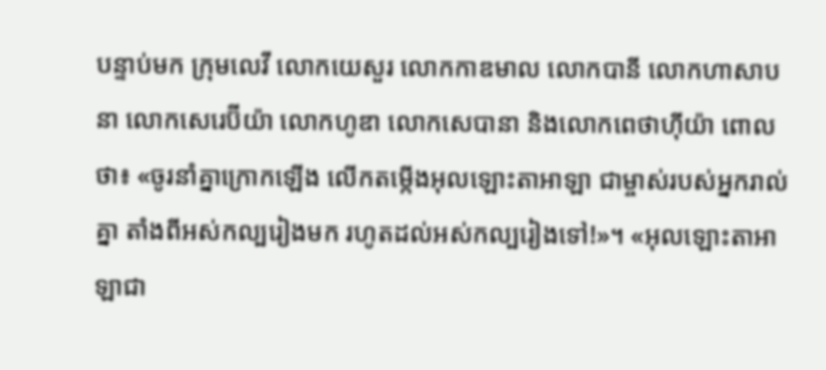បន្ទាប់មក ក្រុមលេវី លោកយេសួរ លោកកាឌមាល លោកបានី លោកហាសាបនា លោកសេរេប៊ីយ៉ា លោកហូឌា លោកសេបានា និងលោកពេថាហ៊ីយ៉ា ពោលថា៖ «ចូរនាំគ្នាក្រោកឡើង លើកតម្កើងអុលឡោះតាអាឡា ជាម្ចាស់របស់អ្នករាល់គ្នា តាំងពីអស់កល្បរៀងមក រហូតដល់អស់កល្បរៀងទៅ!»។ «អុលឡោះតាអាឡាជា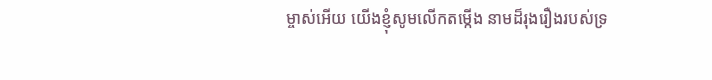ម្ចាស់អើយ យើងខ្ញុំសូមលើកតម្កើង នាមដ៏រុងរឿងរបស់ទ្រ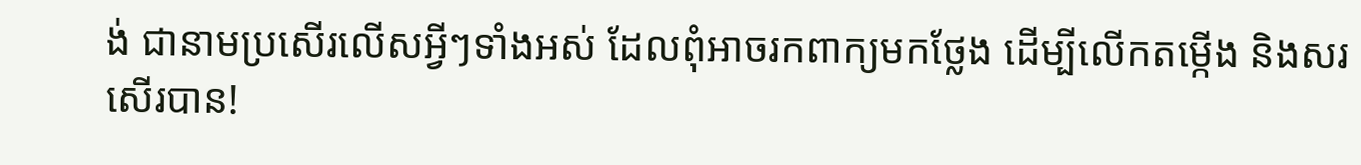ង់ ជានាមប្រសើរលើសអ្វីៗទាំងអស់ ដែលពុំអាចរកពាក្យមកថ្លែង ដើម្បីលើកតម្កើង និងសរសើរបាន!